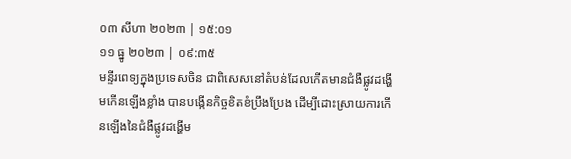០៣ សីហា ២០២៣ | ១៥:០១
១១ ធ្នូ ២០២៣ | ០៩:៣៥
មន្ទីរពេទ្យក្នុងប្រទេសចិន ជាពិសេសនៅតំបន់ដែលកើតមានជំងឺផ្លូវដង្ហើមកើនឡើងខ្លាំង បានបង្កើនកិច្ចខិតខំប្រឹងប្រែង ដើម្បីដោះស្រាយការកើនឡើងនៃជំងឺផ្លូវដង្ហើម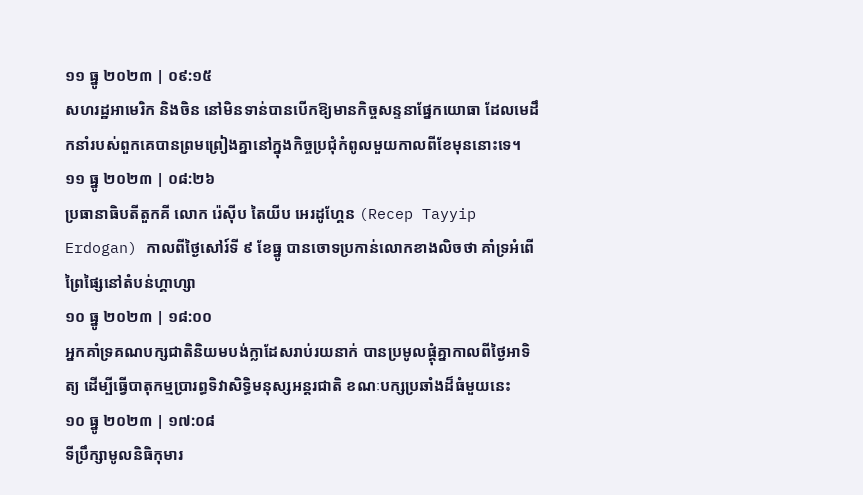១១ ធ្នូ ២០២៣ | ០៩:១៥
សហរដ្ឋអាមេរិក និងចិន នៅមិនទាន់បានបើកឱ្យមានកិច្ចសន្ទនាផ្នែកយោធា ដែលមេដឹកនាំរបស់ពួកគេបានព្រមព្រៀងគ្នានៅក្នុងកិច្ចប្រជុំកំពូលមួយកាលពីខែមុននោះទេ។
១១ ធ្នូ ២០២៣ | ០៨:២៦
ប្រធានាធិបតីតួកគី លោក រ៉េស៊ីប តៃយីប អេរដូហ្គែន (Recep Tayyip Erdogan) កាលពីថ្ងៃសៅរ៍ទី ៩ ខែធ្នូ បានចោទប្រកាន់លោកខាងលិចថា គាំទ្រអំពើព្រៃផ្សៃនៅតំបន់ហ្គាហ្សា
១០ ធ្នូ ២០២៣ | ១៨:០០
អ្នកគាំទ្រគណបក្សជាតិនិយមបង់ក្លាដែសរាប់រយនាក់ បានប្រមូលផ្ដុំគ្នាកាលពីថ្ងៃអាទិត្យ ដើម្បីធ្វើបាតុកម្មប្រារព្ធទិវាសិទ្ធិមនុស្សអន្តរជាតិ ខណៈបក្សប្រឆាំងដ៏ធំមួយនេះ
១០ ធ្នូ ២០២៣ | ១៧:០៨
ទីប្រឹក្សាមូលនិធិកុមារ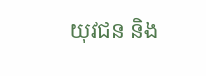យុវជន និង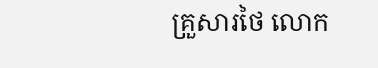គ្រួសារថៃ លោក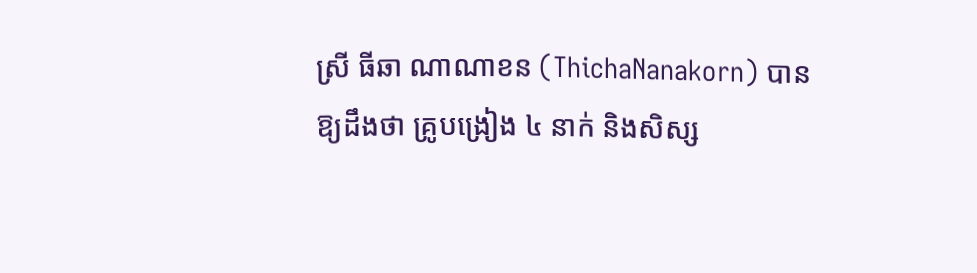ស្រី ធីឆា ណាណាខន (ThichaNanakorn) បានឱ្យដឹងថា គ្រូបង្រៀង ៤ នាក់ និងសិស្ស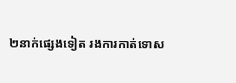២នាក់ផ្សេងទៀត រងការកាត់ទោស